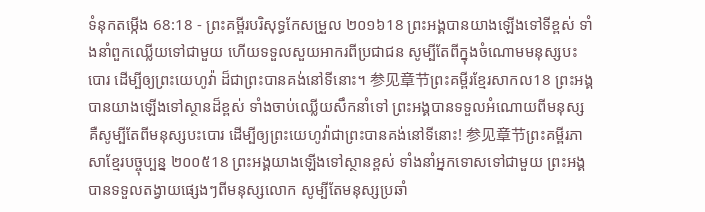ទំនុកតម្កើង 68:18 - ព្រះគម្ពីរបរិសុទ្ធកែសម្រួល ២០១៦18 ព្រះអង្គបានយាងឡើងទៅទីខ្ពស់ ទាំងនាំពួកឈ្លើយទៅជាមួយ ហើយទទួលសួយអាករពីប្រជាជន សូម្បីតែពីក្នុងចំណោមមនុស្សបះបោរ ដើម្បីឲ្យព្រះយេហូវ៉ា ដ៏ជាព្រះបានគង់នៅទីនោះ។ 参见章节ព្រះគម្ពីរខ្មែរសាកល18 ព្រះអង្គបានយាងឡើងទៅស្ថានដ៏ខ្ពស់ ទាំងចាប់ឈ្លើយសឹកនាំទៅ ព្រះអង្គបានទទួលអំណោយពីមនុស្ស គឺសូម្បីតែពីមនុស្សបះបោរ ដើម្បីឲ្យព្រះយេហូវ៉ាជាព្រះបានគង់នៅទីនោះ! 参见章节ព្រះគម្ពីរភាសាខ្មែរបច្ចុប្បន្ន ២០០៥18 ព្រះអង្គយាងឡើងទៅស្ថានខ្ពស់ ទាំងនាំអ្នកទោសទៅជាមួយ ព្រះអង្គបានទទួលតង្វាយផ្សេងៗពីមនុស្សលោក សូម្បីតែមនុស្សប្រឆាំ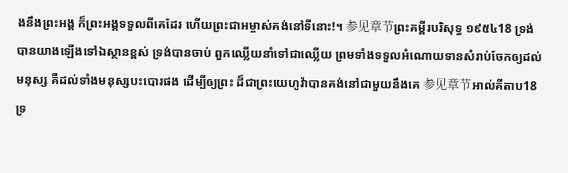ងនឹងព្រះអង្គ ក៏ព្រះអង្គទទួលពីគេដែរ ហើយព្រះជាអម្ចាស់គង់នៅទីនោះ!។ 参见章节ព្រះគម្ពីរបរិសុទ្ធ ១៩៥៤18 ទ្រង់បានយាងឡើងទៅឯស្ថានខ្ពស់ ទ្រង់បានចាប់ ពួកឈ្លើយនាំទៅជាឈ្លើយ ព្រមទាំងទទួលអំណោយទានសំរាប់ចែកឲ្យដល់មនុស្ស គឺដល់ទាំងមនុស្សបះបោរផង ដើម្បីឲ្យព្រះ ដ៏ជាព្រះយេហូវ៉ាបានគង់នៅជាមួយនឹងគេ 参见章节អាល់គីតាប18 ទ្រ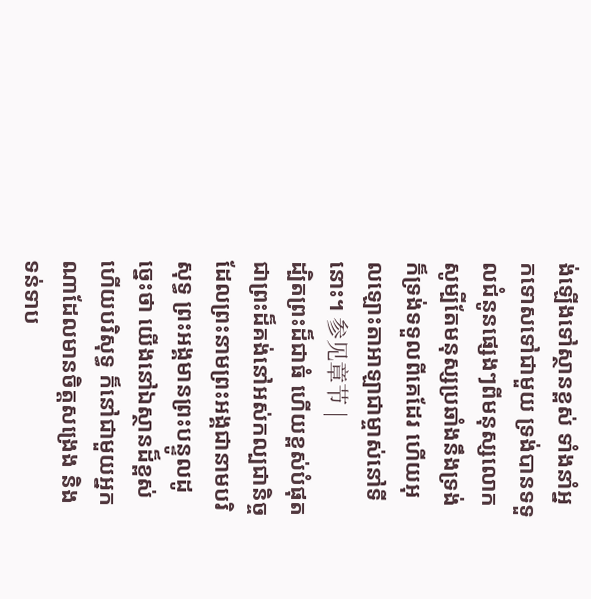ង់ឡើងទៅស្ថានខ្ពស់ ទាំងនាំអ្នកទោសទៅជាមួយ ទ្រង់បានទទួលជំនូនផ្សេងៗពីមនុស្សលោក សូម្បីតែមនុស្សប្រឆាំងនឹងទ្រង់ ក៏ទ្រង់ទទួលពីគេដែរ ហើយអុលឡោះតាអាឡាជាម្ចាស់នៅទីនោះ។ 参见章节 |
ដ្បិតព្រះដ៏ជាធំ ហើយខ្ពស់បំផុត ជាព្រះដ៏គង់នៅអស់កល្បជានិច្ច ដែលព្រះនាមព្រះអង្គជានាមបរិសុទ្ធ ព្រះអង្គមានព្រះបន្ទូលដូច្នេះថា យើងនៅឯស្ថានដ៏ខ្ពស់ ហើយបរិសុទ្ធ ក៏នៅជាមួយអ្នកណាដែលមានចិត្តសង្រេង និងទន់ទាប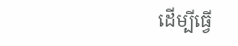ដើម្បីធ្វើ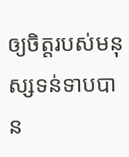ឲ្យចិត្តរបស់មនុស្សទន់ទាបបាន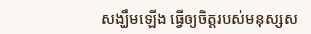សង្ឃឹមឡើង ធ្វើឲ្យចិត្តរបស់មនុស្សស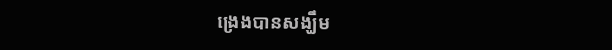ង្រេងបានសង្ឃឹម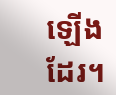ឡើងដែរ។